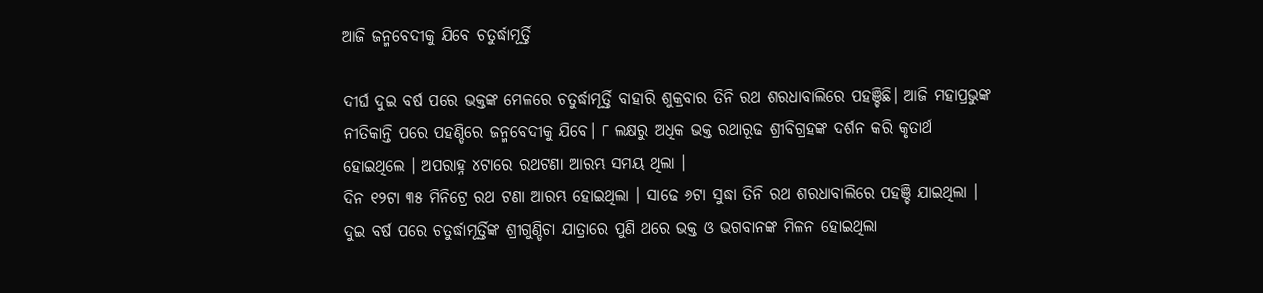ଆଜି ଜନ୍ମବେଦୀକୁ ଯିବେ ଚତୁର୍ଦ୍ଧାମୂର୍ତ୍ତି

ଦୀର୍ଘ ଦୁଇ ବର୍ଷ ପରେ ଭକ୍ତଙ୍କ ମେଳରେ ଚତୁର୍ଦ୍ଧାମୂର୍ତ୍ତି ବାହାରି ଶୁକ୍ରବାର ତିନି ରଥ ଶରଧାବାଲିରେ ପହଞ୍ଚିଛି। ଆଜି ମହାପ୍ରଭୁଙ୍କ ନୀତିକାନ୍ତି ପରେ ପହଣ୍ଡିରେ ଜନ୍ମବେଦୀକୁ ଯିବେ। ୮ ଲକ୍ଷରୁ ଅଧିକ ଭକ୍ତ ରଥାରୂଢ ଶ୍ରୀବିଗ୍ରହଙ୍କ ଦର୍ଶନ କରି କୃତାର୍ଥ ହୋଇଥିଲେ । ଅପରାହ୍ନ ୪ଟାରେ ରଥଟଣା ଆରମ୍ଭ ସମୟ ଥିଲା ।
ଦିନ ୧୨ଟା ୩୫ ମିନିଟ୍ରେ ରଥ ଟଣା ଆରମ୍ଭ ହୋଇଥିଲା । ସାଢେ ୬ଟା ସୁଦ୍ଧା ତିନି ରଥ ଶରଧାବାଲିରେ ପହଞ୍ଚି ଯାଇଥିଲା । ଦୁଇ ବର୍ଷ ପରେ ଚତୁର୍ଦ୍ଧାମୂର୍ତ୍ତିଙ୍କ ଶ୍ରୀଗୁଣ୍ଡିଚା ଯାତ୍ରାରେ ପୁଣି ଥରେ ଭକ୍ତ ଓ ଭଗବାନଙ୍କ ମିଳନ ହୋଇଥିଲା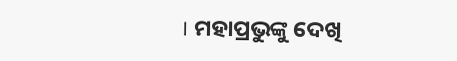। ମହାପ୍ରଭୁଙ୍କୁ ଦେଖି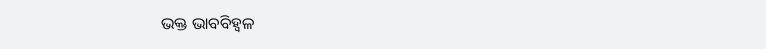ଭକ୍ତ ଭାବବିହ୍ବଳ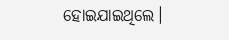ହୋଇଯାଇଥିଲେ।